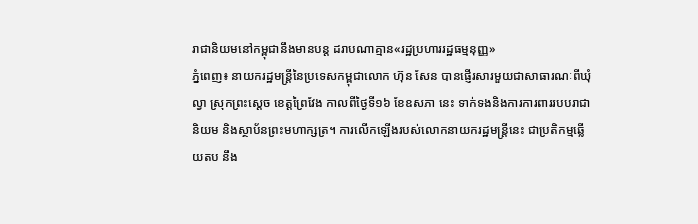រាជានិយមនៅកម្ពុជានឹងមានបន្ត ដរាបណាគ្មាន«រដ្ឋប្រហាររដ្ឋធម្មនុញ្ញ»
ភ្នំពេញ៖ នាយករដ្ឋមន្ត្រីនៃប្រទេសកម្ពុជាលោក ហ៊ុន សែន បានផ្ញើរសារមួយជាសាធារណៈពីឃុំល្វា ស្រុកព្រះស្តេច ខេត្តព្រៃវែង កាលពីថ្ងៃទី១៦ ខែឧសភា នេះ ទាក់ទងនិងការការពាររបបរាជានិយម និងស្ថាប័នព្រះមហាក្សត្រ។ ការលើកឡើងរបស់លោកនាយករដ្ឋមន្ត្រីនេះ ជាប្រតិកម្មឆ្លើយតប នឹង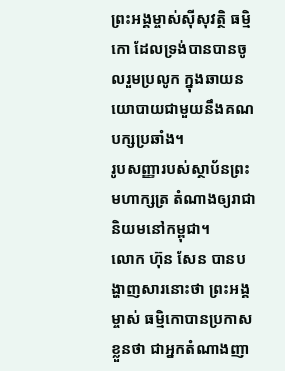ព្រះអង្គម្ចាស់ស៊ីសុវត្ថិ ធម្មិកោ ដែលទ្រង់បានបានចូលរួមប្រលូក ក្នុងឆាយនយោបាយជាមួយនឹងគណបក្សប្រឆាំង។
រូបសញ្ញារបស់ស្ថាប័នព្រះមហាក្សត្រ តំណាងឲ្យរាជានិយមនៅកម្ពុជា។
លោក ហ៊ុន សែន បានបង្ហាញសារនោះថា ព្រះអង្គម្ចាស់ ធម្មិកោបានប្រកាសខ្លួនថា ជាអ្នកតំណាងញា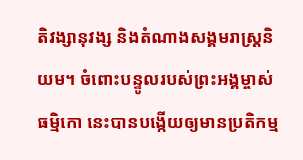តិវង្សានុវង្ស និងតំណាងសង្គមរាស្ត្រនិយម។ ចំពោះបន្ទូលរបស់ព្រះអង្គម្ចាស់ ធម្មិកោ នេះបានបង្កើយឲ្យមានប្រតិកម្ម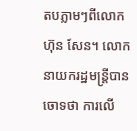តបភ្លាមៗពីលោក ហ៊ុន សែន។ លោកនាយករដ្ឋមន្ត្រីបានចោទថា ការលើ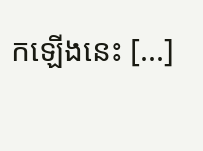កឡើងនេះ [...]